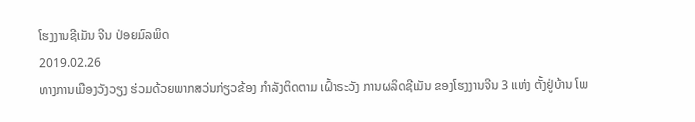ໂຮງງານຊີເມັນ ຈີນ ປ່ອຍມົລພິດ
2019.02.26
ທາງການເມືອງວັງວຽງ ຮ່ວມດ້ວຍພາກສວ່ນກ່ຽວຂ້ອງ ກຳລັງຕິດຕາມ ເຝົ້າຣະວັງ ການຜລິດຊີເມັນ ຂອງໂຮງງານຈີນ 3 ແຫ່ງ ຕັ້ງຢູ່ບ້ານ ໂພ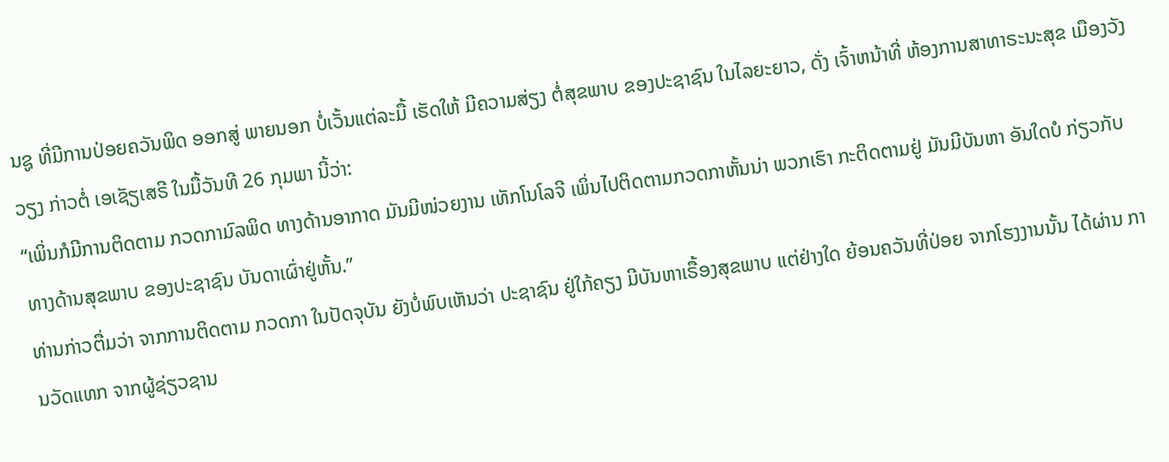ນຊູ ທີ່ມີການປ່ອຍຄວັນພິດ ອອກສູ່ ພາຍນອກ ບໍ່ເວັ້ນແຕ່ລະມື້ ເຮັດໃຫ້ ມີຄວາມສ່ຽງ ຕໍ່ສຸຂພາບ ຂອງປະຊາຊົນ ໃນໄລຍະຍາວ, ດັ່ງ ເຈົ້າຫນ້າທີ່ ຫ້ອງການສາທາຣະນະສຸຂ ເມືອງວັງວຽງ ກ່າວຕໍ່ ເອເຊັຽເສຣີ ໃນມື້ວັນທີ 26 ກຸມພາ ນີ້ວ່າ:
“ເພິ່ນກໍມີການຕິດຕາມ ກວດກາມົລພິດ ທາງດ້ານອາກາດ ມັນມີໜ່ວຍງານ ເທັກໂນໂລຈີ ເພິ່ນໄປຕິດຕາມກວດກາຫັ້ນນ່າ ພວກເຮົາ ກະຕິດຕາມຢູ່ ມັນມີບັນຫາ ອັນໃດບໍ ກ່ຽວກັບ ທາງດ້ານສຸຂພາບ ຂອງປະຊາຊົນ ບັນດາເຜົ່າຢູ່ຫັ້ນ.”
ທ່ານກ່າວຕື່ມວ່າ ຈາກການຕິດຕາມ ກວດກາ ໃນປັດຈຸບັນ ຍັງບໍ່ພົບເຫັນວ່າ ປະຊາຊົນ ຢູ່ໃກ້ຄຽງ ມີບັນຫາເຣື້ອງສຸຂພາບ ແຕ່ຢ່າງໃດ ຍ້ອນຄວັນທີ່ປ່ອຍ ຈາກໂຮງງານນັ້ນ ໄດ້ຜ່ານ ການວັດແທກ ຈາກຜູ້ຊ່ຽວຊານ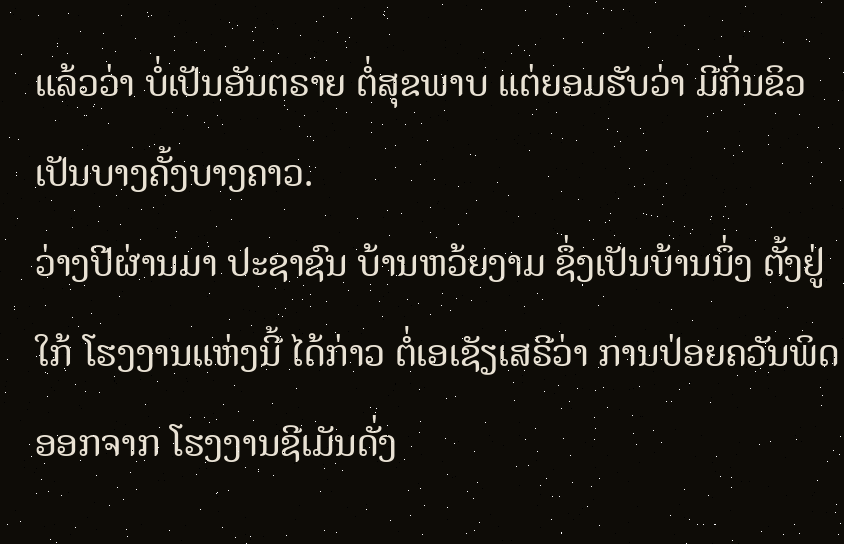ແລ້ວວ່າ ບໍ່ເປັນອັນຕຣາຍ ຕໍ່ສຸຂພາບ ແຕ່ຍອມຮັບວ່າ ມີກິ່ນຂິວ ເປັນບາງຄັ້ງບາງຄາວ.
ວ່າງປີຜ່ານມາ ປະຊາຊົນ ບ້ານຫວ້ຍງາມ ຊຶ່ງເປັນບ້ານນຶ່ງ ຕັ້ງຢູ່ໃກ້ ໂຮງງານແຫ່ງນີ້ ໄດ້ກ່າວ ຕໍ່ເອເຊັຽເສຣີວ່າ ການປ່ອຍຄວັນພິດ ອອກຈາກ ໂຮງງານຊີເມັນດັ່ງ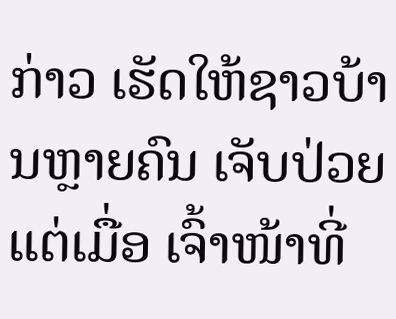ກ່າວ ເຮັດໃຫ້ຊາວບ້ານຫຼາຍຄົນ ເຈັບປ່ວຍ ແຕ່ເມື່ອ ເຈົ້າໜ້າທີ່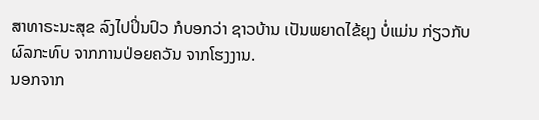ສາທາຣະນະສຸຂ ລົງໄປປິ່ນປົວ ກໍບອກວ່າ ຊາວບ້ານ ເປັນພຍາດໄຂ້ຍຸງ ບໍ່ແມ່ນ ກ່ຽວກັບ ຜົລກະທົບ ຈາກການປ່ອຍຄວັນ ຈາກໂຮງງານ.
ນອກຈາກ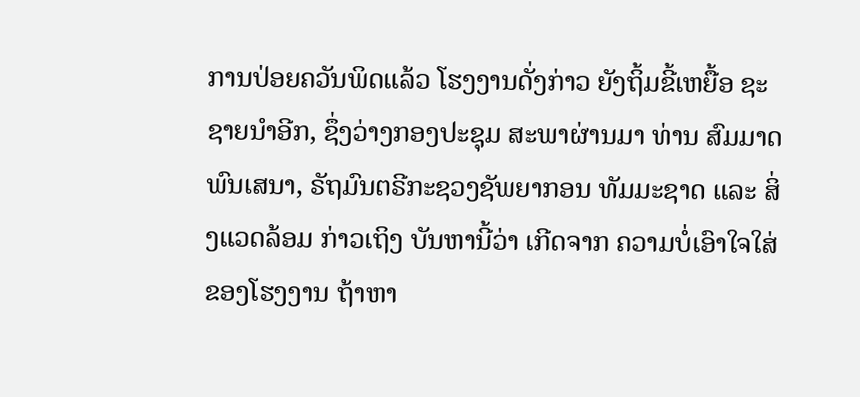ການປ່ອຍຄວັນພິດແລ້ວ ໂຮງງານດັ່ງກ່າວ ຍັງຖິ້ມຂີ້ເຫຍື້ອ ຊະຊາຍນຳອີກ, ຊຶ່ງວ່າງກອງປະຊຸມ ສະພາຜ່ານມາ ທ່ານ ສົມມາດ ພົນເສນາ, ຣັຖມົນຕຣີກະຊວງຊັພຍາກອນ ທັມມະຊາດ ແລະ ສິ່ງແວດລ້ອມ ກ່າວເຖິງ ບັນຫານີ້ວ່າ ເກີດຈາກ ຄວາມບໍ່ເອົາໃຈໃສ່ ຂອງໂຮງງານ ຖ້າຫາ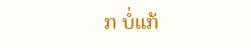ກ ບໍ່ແກ້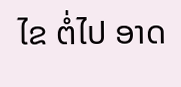ໄຂ ຕໍ່ໄປ ອາດ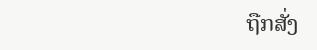ຖືກສັ່ງ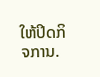ໃຫ້ປິດກິຈການ.